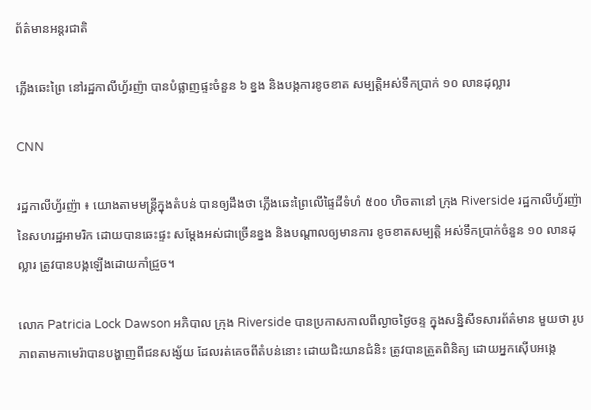ព័ត៌មានអន្តរជាតិ

ភ្លើងឆេះព្រៃ នៅរដ្ឋកាលីហ្វ័រញ៉ា បានបំផ្លាញផ្ទះចំនួន ៦ ខ្នង និងបង្កការខូចខាត សម្បតិ្តអស់ទឹកប្រាក់ ១០ លានដុល្លារ

CNN

រដ្ឋកាលីហ្វ័រញ៉ា ៖ យោងតាមមន្ត្រីក្នុងតំបន់ បានឲ្យដឹងថា ភ្លើងឆេះព្រៃលើផ្ទៃដីទំហំ ៥០០ ហិចតានៅ ក្រុង Riverside រដ្ឋកាលីហ្វ័រញ៉ា នៃសហរដ្ឋអាមរិក ដោយបានឆេះផ្ទះ សម្តែងអស់ជាច្រើនខ្នង និងបណ្តាលឲ្យមានការ ខូចខាតសម្បតិ្ត អស់ទឹកប្រាក់ចំនួន ១០ លានដុល្លារ ត្រូវបានបង្កឡើងដោយកាំជ្រួច។

លោក Patricia Lock Dawson អភិបាល ក្រុង Riverside បានប្រកាសកាលពីល្ងាចថ្ងៃចន្ទ ក្នុងសន្និសីទសារព័ត៌មាន មួយថា រូបភាពតាមកាមេរ៉ាបានបង្ហាញពីជនសង្ស័យ ដែលរត់គេចពីតំបន់នោះ ដោយជិះយានជំនិះ ត្រូវបានត្រួតពិនិត្យ ដោយអ្នកស៊ើបអង្កេ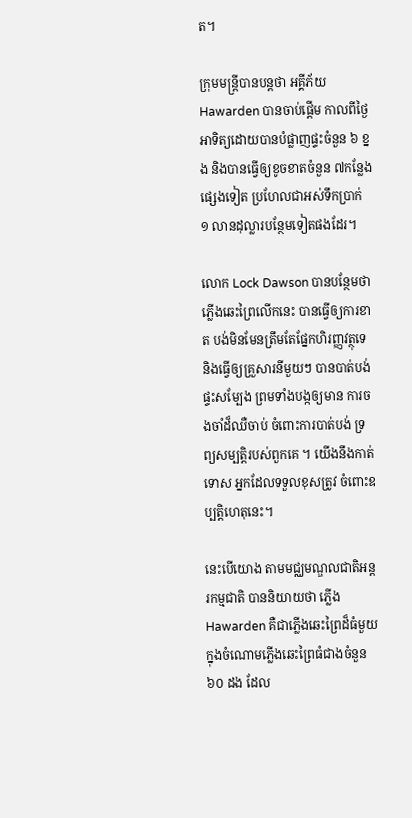ត។

ក្រុមមន្ត្រីបានបន្តថា អគ្គីភ័យ Hawarden បានចាប់ផ្តើម កាលពីថ្ងៃអាទិត្យដោយបានបំផ្លាញផ្ទះចំនួន ៦ ខ្នង និងបានធ្វើឲ្យខូចខាតចំនួន ៧កន្លែងផ្សេងទៀត ប្រហែលជាអស់ទឹកប្រាក់ ១ លានដុល្លារបន្ថែមទៀតផងដែរ។

លោក Lock Dawson បានបន្ថែមថា ភ្លើងឆេះព្រៃលើកនេះ បានធ្វើឲ្យការខាត បង់មិនមែនត្រឹមតែផ្នែកហិរញ្ញវត្ថុទេ និងធ្វើឲ្យគ្រួសារនីមួយៗ បានបាត់បង់ផ្ទះសម្បែង ព្រមទាំងបង្កឲ្យមាន ការចងចាំដ៏ឈឺចាប់ ចំពោះការបាត់បង់ ទ្រព្យសម្បត្តិរបស់ពួកគេ ។ យើងនឹងកាត់ទោស អ្នកដែលទទួលខុសត្រូវ ចំពោះឧប្បត្តិហេតុនេះ។

នេះបើយោង តាមមជ្ឈមណ្ឌលជាតិអន្តរកម្មជាតិ បាននិយាយថា ភ្លើង Hawarden គឺជាភ្លើងឆេះព្រៃដ៏ធំមួយ ក្នុងចំណោមភ្លើងឆេះព្រៃធំជាងចំនួន ៦០ ដង ដែល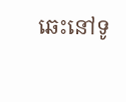ឆេះនៅទូ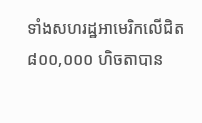ទាំងសហរដ្ឋអាមេរិកលើជិត ៨០០,០០០ ហិចតាបាន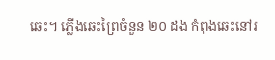ឆេះ។ ភ្លើងឆេះព្រៃចំនួន ២០ ដង កំពុងឆេះនៅរ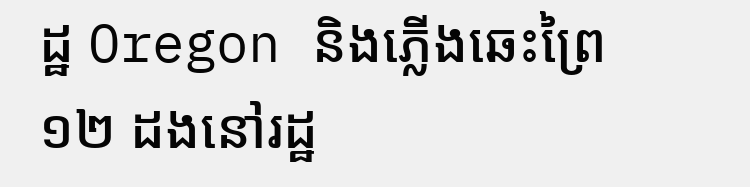ដ្ឋ Oregon និងភ្លើងឆេះព្រៃ ១២ ដងនៅរដ្ឋ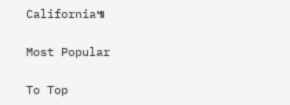California៕

Most Popular

To Top